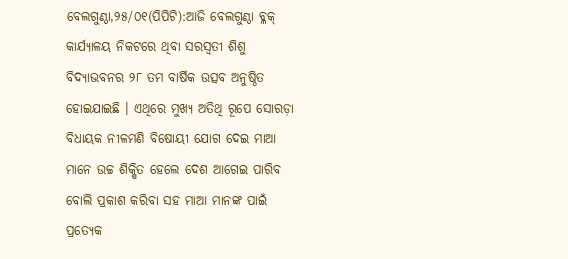ବେଲଗୁଣ୍ଠା,୨୫/୦୧(ପିପିଟି):ଆଜି ବେଲଗୁଣ୍ଠା ବ୍ଳକ୍ କାର୍ଯ୍ୟାଳୟ ନିକଟରେ ଥିବା ସରସ୍ଵତୀ ଶିଶୁ ବିଦ୍ୟାଭବନର ୨୮ ତମ ବାର୍ଷିକ ଉତ୍ସବ ଅନୁଷ୍ଠିତ ହୋଇଯାଇଛି । ଏଥିରେ ମୁଖ୍ୟ ଅତିଥି ରୂପେ ସୋରଡ଼ା ବିଧାୟକ ନୀଳମଣି ବିଷୋୟୀ ଯୋଗ ଦେଇ ମାଆ ମାନେ ଉଚ୍ଚ ଶିକ୍ଷିତ ହେଲେ ଦେଶ ଆଗେଇ ପାରିବ ବୋଲି ପ୍ରକାଶ କରିବା ସହ ମାଆ ମାନଙ୍କ ପାଇଁ ପ୍ରତ୍ୟେକ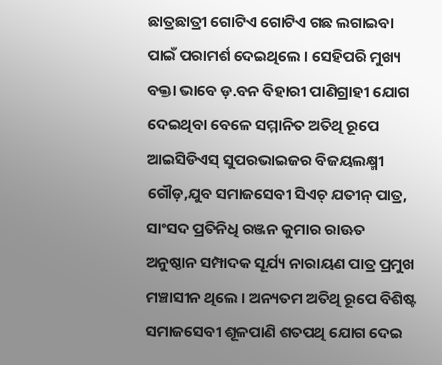ଛାତ୍ରଛାତ୍ରୀ ଗୋଟିଏ ଗୋଟିଏ ଗଛ ଲଗାଇବା ପାଇଁ ପରାମର୍ଶ ଦେଇଥିଲେ । ସେହିପରି ମୁଖ୍ୟ ବକ୍ତା ଭାବେ ଡ଼.ବନ ବିହାରୀ ପାଣିଗ୍ରାହୀ ଯୋଗ ଦେଇଥିବା ବେଳେ ସମ୍ମାନିତ ଅତିଥି ରୂପେ ଆଇସିଡିଏସ୍ ସୁପରଭାଇଜର ବିଜୟଲକ୍ଷ୍ମୀ ଗୌଡ଼,ଯୁବ ସମାଜସେବୀ ସିଏଚ୍ ଯତୀନ୍ ପାତ୍ର, ସାଂସଦ ପ୍ରତିନିଧି ରଞ୍ଜନ କୁମାର ରାଊତ ଅନୁଷ୍ଠାନ ସମ୍ପାଦକ ସୂର୍ଯ୍ୟ ନାରାୟଣ ପାତ୍ର ପ୍ରମୁଖ ମଞ୍ଚାସୀନ ଥିଲେ । ଅନ୍ୟତମ ଅତିଥି ରୂପେ ବିଶିଷ୍ଟ ସମାଜସେବୀ ଶୂଳପାଣି ଶତପଥି ଯୋଗ ଦେଇ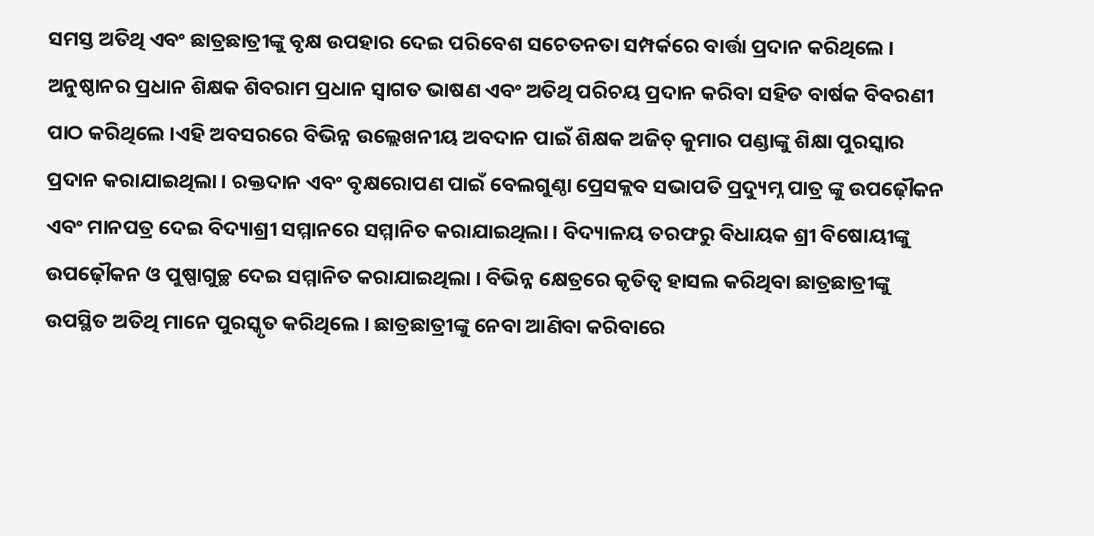ସମସ୍ତ ଅତିଥି ଏବଂ ଛାତ୍ରଛାତ୍ରୀଙ୍କୁ ବୃକ୍ଷ ଉପହାର ଦେଇ ପରିବେଶ ସଚେତନତା ସମ୍ପର୍କରେ ବାର୍ତ୍ତା ପ୍ରଦାନ କରିଥିଲେ । ଅନୁଷ୍ଠାନର ପ୍ରଧାନ ଶିକ୍ଷକ ଶିବରାମ ପ୍ରଧାନ ସ୍ୱାଗତ ଭାଷଣ ଏବଂ ଅତିଥି ପରିଚୟ ପ୍ରଦାନ କରିବା ସହିତ ବାର୍ଷକ ବିବରଣୀ ପାଠ କରିଥିଲେ ।ଏହି ଅବସରରେ ବିଭିନ୍ନ ଉଲ୍ଲେଖନୀୟ ଅବଦାନ ପାଇଁ ଶିକ୍ଷକ ଅଜିତ୍ କୁମାର ପଣ୍ଡାଙ୍କୁ ଶିକ୍ଷା ପୁରସ୍କାର ପ୍ରଦାନ କରାଯାଇଥିଲା । ରକ୍ତଦାନ ଏବଂ ବୃକ୍ଷରୋପଣ ପାଇଁ ବେଲଗୁଣ୍ଠା ପ୍ରେସକ୍ଲବ ସଭାପତି ପ୍ରଦ୍ୟୁମ୍ନ ପାତ୍ର ଙ୍କୁ ଉପଢ଼ୌକନ ଏବଂ ମାନପତ୍ର ଦେଇ ବିଦ୍ୟାଶ୍ରୀ ସମ୍ମାନରେ ସମ୍ମାନିତ କରାଯାଇଥିଲା । ବିଦ୍ୟାଳୟ ତରଫରୁ ବିଧାୟକ ଶ୍ରୀ ବିଷୋୟୀଙ୍କୁ ଉପଢ଼ୌକନ ଓ ପୁଷ୍ପାଗୁଚ୍ଛ ଦେଇ ସମ୍ମାନିତ କରାଯାଇଥିଲା । ବିଭିନ୍ନ କ୍ଷେତ୍ରରେ କୃତିତ୍ୱ ହାସଲ କରିଥିବା ଛାତ୍ରଛାତ୍ରୀଙ୍କୁ ଉପସ୍ଥିତ ଅତିଥି ମାନେ ପୁରସ୍କୃତ କରିଥିଲେ । ଛାତ୍ରଛାତ୍ରୀଙ୍କୁ ନେବା ଆଣିବା କରିବାରେ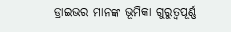ଡ୍ରାଇଭର ମାନଙ୍କ ଭୂମିକା ଗୁରୁତ୍ୱପୂର୍ଣ୍ଣ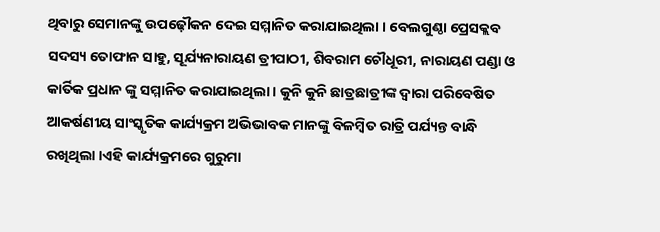ଥିବାରୁ ସେମାନଙ୍କୁ ଉପଢ଼ୌକନ ଦେଇ ସମ୍ମାନିତ କରାଯାଇଥିଲା । ବେଲଗୁଣ୍ଠା ପ୍ରେସକ୍ଲବ ସଦସ୍ୟ ତୋଫାନ ସାହୁ, ସୂର୍ଯ୍ୟନାରାୟଣ ତ୍ରୀପାଠୀ, ଶିବରାମ ଚୌଧୂରୀ, ନାରାୟଣ ପଣ୍ଡା ଓ କାର୍ତିକ ପ୍ରଧାନ ଙ୍କୁ ସମ୍ମାନିତ କରାଯାଇଥିଲା । କୁନି କୁନି ଛାତ୍ରଛାତ୍ରୀଙ୍କ ଦ୍ୱାରା ପରିବେଷିତ ଆକର୍ଷଣୀୟ ସାଂସ୍କୃତିକ କାର୍ଯ୍ୟକ୍ରମ ଅଭିଭାବକ ମାନଙ୍କୁ ବିଳମ୍ବିତ ରାତ୍ରି ପର୍ଯ୍ୟନ୍ତ ବାନ୍ଧି ରଖିଥିଲା ।ଏହି କାର୍ଯ୍ୟକ୍ରମରେ ଗୁରୁମା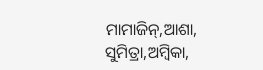ମାମାଜିନ୍,ଆଶା, ସୁମିତ୍ରା,ଅମ୍ବିକା,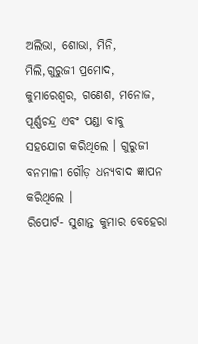ଅଲିଭା, ଶୋଭା, ମିନି, ମିଲି,ଗୁରୁଜୀ ପ୍ରମୋଦ, କୁମାରେଶ୍ୱର, ଗଣେଶ, ମନୋଜ, ପୂର୍ଣ୍ଣଚନ୍ଦ୍ର ଏବଂ ପଣ୍ଡା ବାବୁ ସହଯୋଗ କରିଥିଲେ । ଗୁରୁଜୀ ବନମାଳୀ ଗୌଡ଼ ଧନ୍ୟବାଦ ଜ୍ଞାପନ କରିଥିଲେ ।
ରିପୋର୍ଟ- ସୁଶାନ୍ତ କୁମାର ବେହେରା